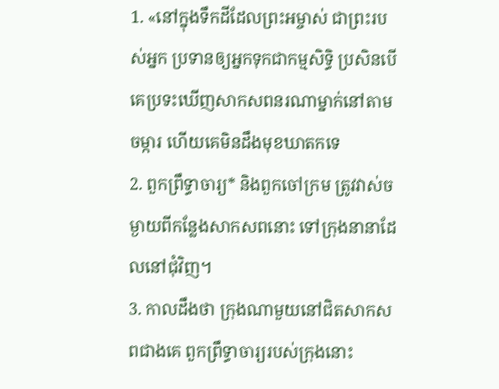1. «នៅក្នុងទឹកដីដែលព្រះអម្ចាស់ ជាព្រះរបស់អ្នក ប្រទានឲ្យអ្នកទុកជាកម្មសិទ្ធិ ប្រសិនបើគេប្រទះឃើញសាកសពនរណាម្នាក់នៅតាមចម្ការ ហើយគេមិនដឹងមុខឃាតកទេ
2. ពួកព្រឹទ្ធាចារ្យ* និងពួកចៅក្រម ត្រូវវាស់ចម្ងាយពីកន្លែងសាកសពនោះ ទៅក្រុងនានាដែលនៅជុំវិញ។
3. កាលដឹងថា ក្រុងណាមួយនៅជិតសាកសពជាងគេ ពួកព្រឹទ្ធាចារ្យរបស់ក្រុងនោះ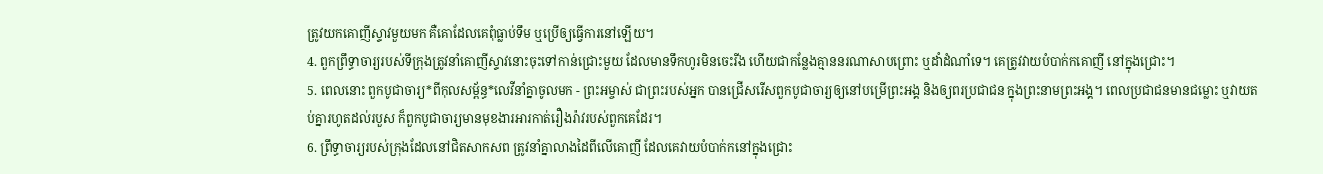ត្រូវយកគោញីស្ទាវមួយមក គឺគោដែលគេពុំធ្លាប់ទឹម ឬប្រើឲ្យធ្វើការនៅឡើយ។
4. ពួកព្រឹទ្ធាចារ្យរបស់ទីក្រុងត្រូវនាំគោញីស្ទាវនោះចុះទៅកាន់ជ្រោះមួយ ដែលមានទឹកហូរមិនចេះរីង ហើយជាកន្លែងគ្មាននរណាសាបព្រោះ ឬដាំដំណាំទេ។ គេត្រូវវាយបំបាក់កគោញី នៅក្នុងជ្រោះ។
5. ពេលនោះ ពួកបូជាចារ្យ*ពីកុលសម្ព័ន្ធ*លេវីនាំគ្នាចូលមក - ព្រះអម្ចាស់ ជាព្រះរបស់អ្នក បានជ្រើសរើសពួកបូជាចារ្យឲ្យនៅបម្រើព្រះអង្គ និងឲ្យពរប្រជាជន ក្នុងព្រះនាមព្រះអង្គ។ ពេលប្រជាជនមានជម្លោះ ឬវាយតប់គ្នារហូតដល់របួស ក៏ពួកបូជាចារ្យមានមុខងារអារកាត់រឿងរ៉ាវរបស់ពួកគេដែរ។
6. ព្រឹទ្ធាចារ្យរបស់ក្រុងដែលនៅជិតសាកសព ត្រូវនាំគ្នាលាងដៃពីលើគោញី ដែលគេវាយបំបាក់កនៅក្នុងជ្រោះ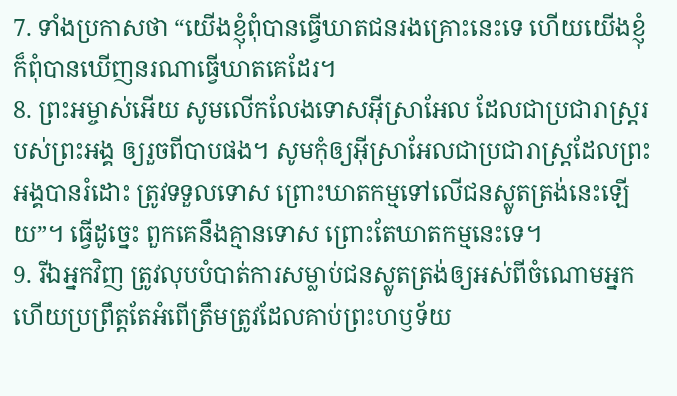7. ទាំងប្រកាសថា “យើងខ្ញុំពុំបានធ្វើឃាតជនរងគ្រោះនេះទេ ហើយយើងខ្ញុំក៏ពុំបានឃើញនរណាធ្វើឃាតគេដែរ។
8. ព្រះអម្ចាស់អើយ សូមលើកលែងទោសអ៊ីស្រាអែល ដែលជាប្រជារាស្ត្ររបស់ព្រះអង្គ ឲ្យរួចពីបាបផង។ សូមកុំឲ្យអ៊ីស្រាអែលជាប្រជារាស្ត្រដែលព្រះអង្គបានរំដោះ ត្រូវទទួលទោស ព្រោះឃាតកម្មទៅលើជនស្លូតត្រង់នេះឡើយ”។ ធ្វើដូច្នេះ ពួកគេនឹងគ្មានទោស ព្រោះតែឃាតកម្មនេះទេ។
9. រីឯអ្នកវិញ ត្រូវលុបបំបាត់ការសម្លាប់ជនស្លូតត្រង់ឲ្យអស់ពីចំណោមអ្នក ហើយប្រព្រឹត្តតែអំពើត្រឹមត្រូវដែលគាប់ព្រះហឫទ័យ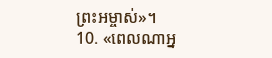ព្រះអម្ចាស់»។
10. «ពេលណាអ្ន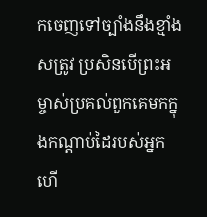កចេញទៅច្បាំងនឹងខ្មាំងសត្រូវ ប្រសិនបើព្រះអម្ចាស់ប្រគល់ពួកគេមកក្នុងកណ្ដាប់ដៃរបស់អ្នក ហើ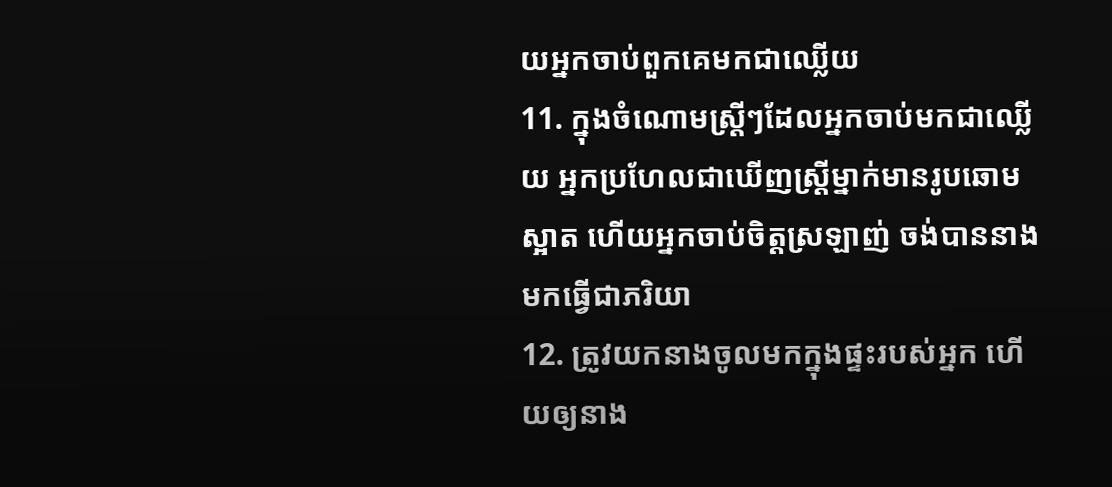យអ្នកចាប់ពួកគេមកជាឈ្លើយ
11. ក្នុងចំណោមស្ត្រីៗដែលអ្នកចាប់មកជាឈ្លើយ អ្នកប្រហែលជាឃើញស្ត្រីម្នាក់មានរូបឆោមស្អាត ហើយអ្នកចាប់ចិត្តស្រឡាញ់ ចង់បាននាងមកធ្វើជាភរិយា
12. ត្រូវយកនាងចូលមកក្នុងផ្ទះរបស់អ្នក ហើយឲ្យនាង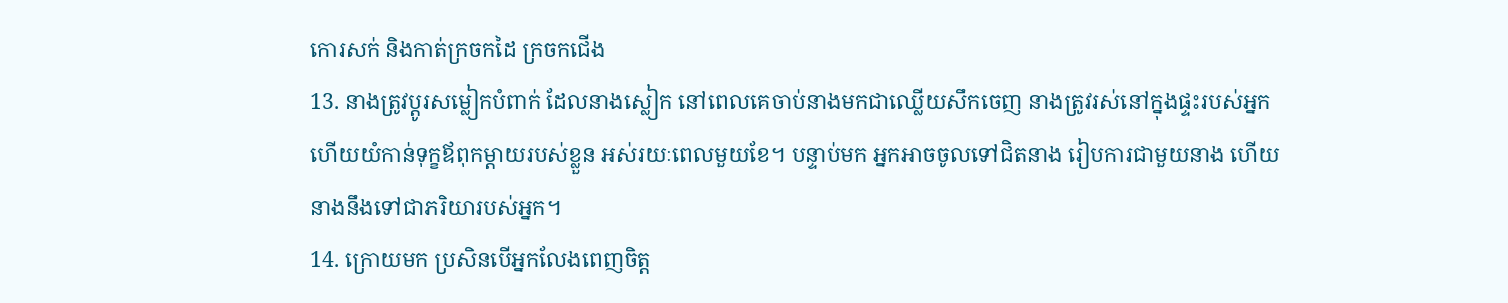កោរសក់ និងកាត់ក្រចកដៃ ក្រចកជើង
13. នាងត្រូវប្ដូរសម្លៀកបំពាក់ ដែលនាងស្លៀក នៅពេលគេចាប់នាងមកជាឈ្លើយសឹកចេញ នាងត្រូវរស់នៅក្នុងផ្ទះរបស់អ្នក ហើយយំកាន់ទុក្ខឪពុកម្ដាយរបស់ខ្លួន អស់រយៈពេលមួយខែ។ បន្ទាប់មក អ្នកអាចចូលទៅជិតនាង រៀបការជាមួយនាង ហើយនាងនឹងទៅជាភរិយារបស់អ្នក។
14. ក្រោយមក ប្រសិនបើអ្នកលែងពេញចិត្ត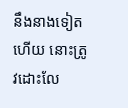នឹងនាងទៀតហើយ នោះត្រូវដោះលែ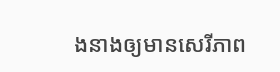ងនាងឲ្យមានសេរីភាព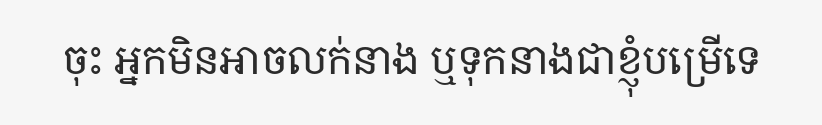ចុះ អ្នកមិនអាចលក់នាង ឬទុកនាងជាខ្ញុំបម្រើទេ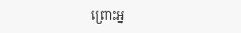ព្រោះអ្ន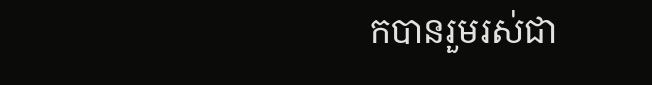កបានរួមរស់ជា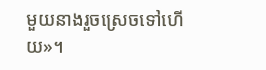មួយនាងរួចស្រេចទៅហើយ»។